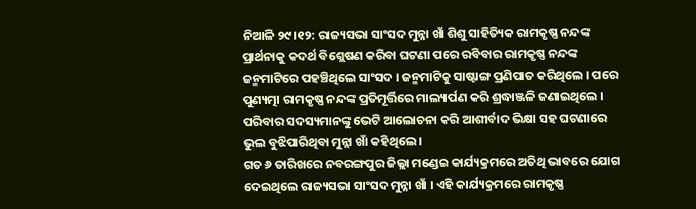ନିଆଳି ୨୯।୧୨: ରାଜ୍ୟସଭା ସାଂସଦ ମୁନ୍ନା ଖାଁ ଶିଶୁ ସାହିତ୍ୟିକ ରାମକୃଷ୍ଣ ନନ୍ଦଙ୍କ ପ୍ରାର୍ଥନାକୁ କଦର୍ଥ ବିଶ୍ଲେଷଣ କରିବା ଘଟଣା ପରେ ରବିବାର ରାମକୃଷ୍ଣ ନନ୍ଦଙ୍କ ଜନ୍ମମାଟିରେ ପହଞ୍ଚିଥିଲେ ସାଂସଦ । ଜନ୍ମମାଟିକୁ ସାଷ୍ଟାଙ୍ଗ ପ୍ରଣିପାତ କରିଥିଲେ । ପରେ ପୁଣ୍ୟତ୍ମା ରାମକୃଷ୍ଣ ନନ୍ଦଙ୍କ ପ୍ରତିମୂର୍ତ୍ତିରେ ମାଲ୍ୟାର୍ପଣ କରି ଶ୍ରଦ୍ଧାଞ୍ଜଳି ଜଣାଇଥିଲେ । ପରିବାର ସଦସ୍ୟମାନଙ୍କୁ ଭେଟି ଆଲୋଚନା କରି ଆଶୀର୍ବାଦ ଭିକ୍ଷା ସହ ଘଟଣାରେ ଭୁଲ ବୁଝିପାରିଥିବା ମୁନ୍ନା ଖାଁ କହିଥିଲେ ।
ଗତ ୬ ତାରିଖରେ ନବରଙ୍ଗପୁର ଜିଲ୍ଲା ମଣ୍ଡେଇ କାର୍ଯ୍ୟକ୍ରମରେ ଅତିଥି ଭାବରେ ଯୋଗ ଦେଇଥିଲେ ରାଜ୍ୟସଭା ସାଂସଦ ମୁନ୍ନା ଖାଁ । ଏହି କାର୍ଯ୍ୟକ୍ରମରେ ରାମକୃଷ୍ଣ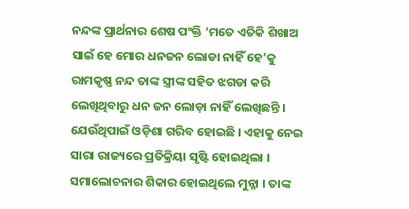ନନ୍ଦଙ୍କ ପ୍ରାର୍ଥନାର ଶେଷ ପଂକ୍ତି ‘ମତେ ଏତିକି ଶିଖାଅ ସାଇଁ ହେ ମୋର ଧନଜନ ଲୋଡା ନାହିଁ ହେ’କୁ ରାମକୃଷ୍ଣ ନନ୍ଦ ତାଙ୍କ ସ୍ତ୍ରୀଙ୍କ ସହିତ ଝଗଡା କରି ଲେଖିଥିବାରୁ ଧନ ଜନ ଲୋଡ଼ା ନାହିଁ ଲେଖିଛନ୍ତି । ଯେଉଁଥିପାଇଁ ଓଡ଼ିଶା ଗରିବ ହୋଇଛି । ଏହାକୁ ନେଇ ସାରା ରାଜ୍ୟରେ ପ୍ରତିକ୍ରିୟା ସୃଷ୍ଟି ହୋଇଥିଲା । ସମାଲୋଚନାର ଶିକାର ହୋଇଥିଲେ ମୁନ୍ନା । ତାଙ୍କ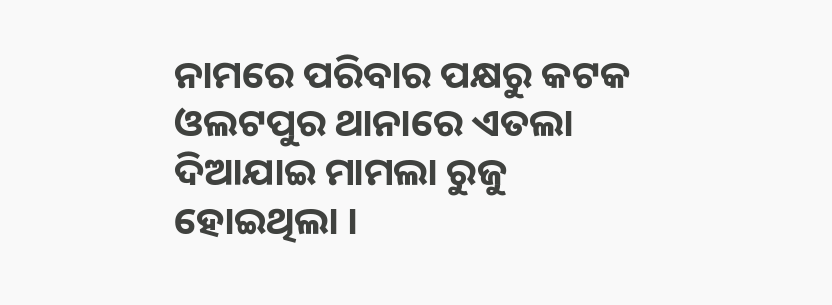ନାମରେ ପରିବାର ପକ୍ଷରୁ କଟକ ଓଲଟପୁର ଥାନାରେ ଏତଲା ଦିଆଯାଇ ମାମଲା ରୁଜୁ ହୋଇଥିଲା ।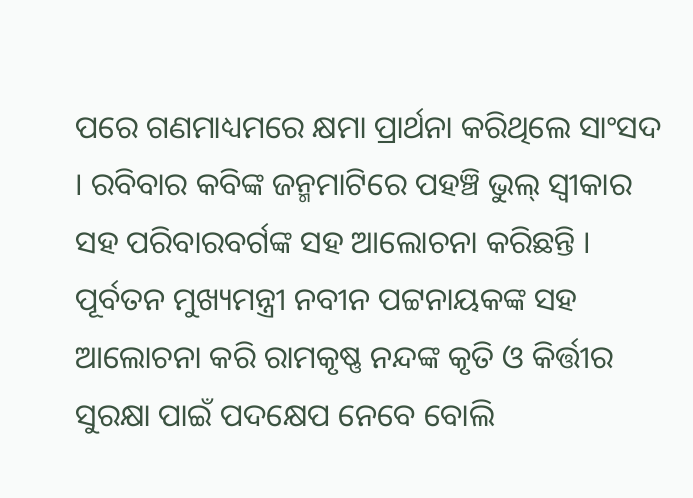ପରେ ଗଣମାଧ୍ୟମରେ କ୍ଷମା ପ୍ରାର୍ଥନା କରିଥିଲେ ସାଂସଦ । ରବିବାର କବିଙ୍କ ଜନ୍ମମାଟିରେ ପହଞ୍ଚି ଭୁଲ୍ ସ୍ୱୀକାର ସହ ପରିବାରବର୍ଗଙ୍କ ସହ ଆଲୋଚନା କରିଛନ୍ତି । ପୂର୍ବତନ ମୁଖ୍ୟମନ୍ତ୍ରୀ ନବୀନ ପଟ୍ଟନାୟକଙ୍କ ସହ ଆଲୋଚନା କରି ରାମକୃଷ୍ଣ ନନ୍ଦଙ୍କ କୃତି ଓ କିର୍ତ୍ତୀର ସୁରକ୍ଷା ପାଇଁ ପଦକ୍ଷେପ ନେବେ ବୋଲି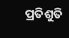ପ୍ରତିଶୁତି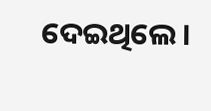ଦେଇଥିଲେ ।